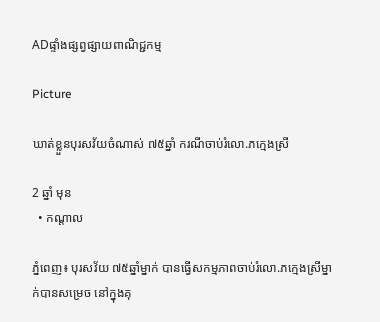ADផ្ទាំងផ្សព្វផ្សាយពាណិជ្ជកម្ម

Picture

ឃាត់ខ្លួនបុរសវ័យចំណាស់ ៧៥ឆ្នាំ ករណីចាប់រំលោ.ភក្មេងស្រី

2 ឆ្នាំ មុន
  • កណ្តាល

ភ្នំពេញ៖ បុរសវ័យ ៧៥ឆ្នាំម្នាក់ បានធ្វើសកម្មភាពចាប់រំលោ.ភក្មេងស្រីម្នាក់បានសម្រេច នៅក្នុងគុ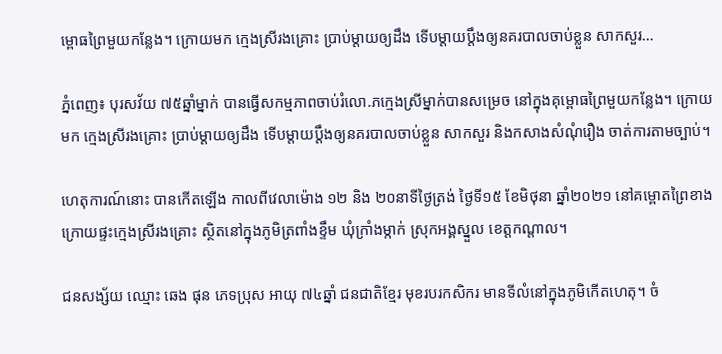ម្ពោធព្រៃមួយកន្លែង។ ក្រោយមក ក្មេងស្រីរងគ្រោះ ប្រាប់ម្ដាយឲ្យដឹង ទើបម្ដាយប្ដឹងឲ្យនគរបាលចាប់ខ្លួន សាកសួរ…

ភ្នំពេញ៖ បុរសវ័យ ៧៥ឆ្នាំម្នាក់ បានធ្វើសកម្មភាពចាប់រំលោ.ភក្មេងស្រីម្នាក់បានសម្រេច នៅក្នុងគុម្ពោធព្រៃមួយកន្លែង។ ក្រោយមក ក្មេងស្រីរងគ្រោះ ប្រាប់ម្ដាយឲ្យដឹង ទើបម្ដាយប្ដឹងឲ្យនគរបាលចាប់ខ្លួន សាកសួរ និងកសាងសំណុំរឿង ចាត់ការតាមច្បាប់។

ហេតុការណ៍នោះ បានកើតឡើង កាលពីវេលាម៉ោង ១២ និង ២០នាទីថ្ងៃត្រង់ ថ្ងៃទី១៥ ខែមិថុនា ឆ្នាំ២០២១ នៅគម្ពោតព្រៃខាងក្រោយផ្ទះក្មេងស្រីរងគ្រោះ ស្ថិតនៅក្នុងភូមិត្រពាំងខ្ទឹម ឃុំក្រាំងម្កាក់ ស្រុកអង្គស្នួល ខេត្តកណ្តាល។

ជនសង្ស័យ ឈ្មោះ ឆេង ផុន ភេទប្រុស អាយុ ៧៤ឆ្នាំ ជនជាតិខ្មែរ មុខរបរកសិករ មានទីលំនៅក្នុងភូមិកើតហេតុ។ ចំ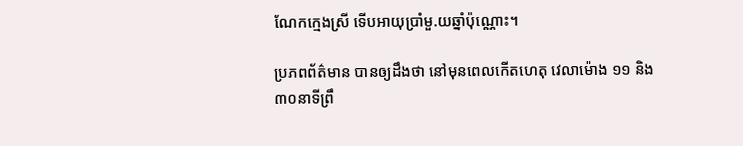ណែកក្មេងស្រី ទើបអាយុប្រាំមួ.យឆ្នាំប៉ុណ្ណោះ។

ប្រភពព័ត៌មាន បានឲ្យដឹងថា នៅមុនពេលកើតហេតុ វេលាម៉ោង ១១ និង ៣០នាទីព្រឹ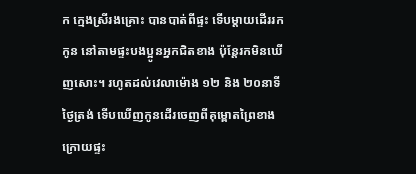ក ក្មេងស្រីរងគ្រោះ បានបាត់ពីផ្ទះ ទើបម្តាយដើររកកូន នៅតាមផ្ទះបងប្អូនអ្នកជិតខាង ប៉ុន្តែរកមិនឃើញសោះ។ រហូតដល់វេលាម៉ោង ១២ និង ២០នាទីថ្ងៃត្រង់ ទើបឃើញកូនដើរចេញពីគុម្ពោតព្រៃខាងក្រោយផ្ទះ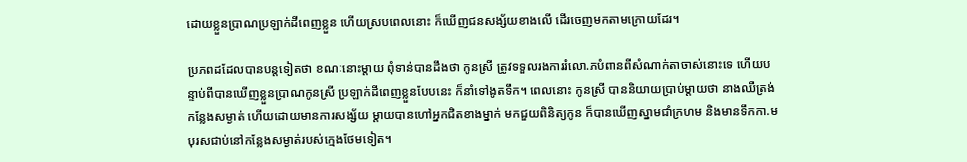ដោយខ្លួនប្រាណប្រឡាក់ដីពេញខ្លួន ហើយស្របពេលនោះ ក៏ឃើញជនសង្ស័យខាងលើ ដើរចេញមកតាមក្រោយដែរ។

ប្រភពដដែលបានបន្តទៀតថា ខណៈនោះម្ដាយ ពុំទាន់បានដឹងថា កូនស្រី ត្រូវទទួលរងការរំលោ.ភបំពានពីសំណាក់តាចាស់នោះទេ ហើយបន្ទាប់ពីបានឃើញខ្លួនប្រាណកូនស្រី ប្រឡាក់ដីពេញខ្លួនបែបនេះ ក៏នាំទៅងូតទឹក។ ពេលនោះ កូនស្រី បាននិយាយប្រាប់ម្ដាយថា នាងឈឺត្រង់កន្លែងសម្ងាត់ ហើយដោយមានការសង្ស័យ ម្ដាយបានហៅអ្នកជិតខាងម្នាក់ មកជួយពិនិត្យកូន ក៏បានឃើញស្នាមជាំក្រហម និងមានទឹកកា.មបុរសជាប់នៅកន្លែងសម្ងាត់របស់ក្មេងថែមទៀត។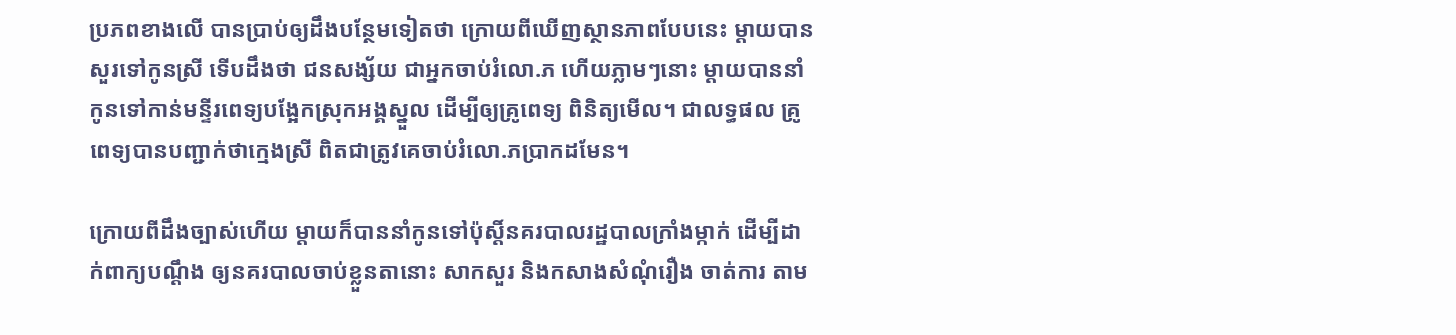ប្រភពខាងលើ បានប្រាប់ឲ្យដឹងបន្ថែមទៀតថា ក្រោយពីឃើញស្ថានភាពបែបនេះ ម្ដាយបានសួរទៅកូនស្រី ទើបដឹងថា ជនសង្ស័យ ជាអ្នកចាប់រំលោ.ភ ហើយភ្លាមៗនោះ ម្ដាយបាននាំកូនទៅកាន់មន្ទីរពេទ្យបង្អែកស្រុកអង្គស្នួល ដើម្បីឲ្យគ្រូពេទ្យ ពិនិត្យមើល។ ជាលទ្ធផល គ្រូពេទ្យបានបញ្ជាក់ថាក្មេងស្រី ពិតជាត្រូវគេចាប់រំលោ.ភប្រាកដមែន។

ក្រោយពីដឹងច្បាស់ហើយ ម្តាយក៏បាននាំកូនទៅប៉ុស្ដិ៍នគរបាលរដ្ឋបាលក្រាំងម្កាក់ ដើម្បីដាក់ពាក្យបណ្ដឹង ឲ្យនគរបាលចាប់ខ្លួនតានោះ សាកសួរ និងកសាងសំណុំរឿង ចាត់ការ តាម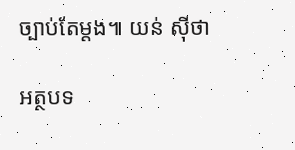ច្បាប់តែម្ដង៕ យន់ ស៊ីថា

អត្ថបទ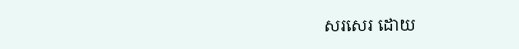សរសេរ ដោយ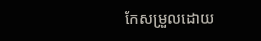កែសម្រួលដោយ